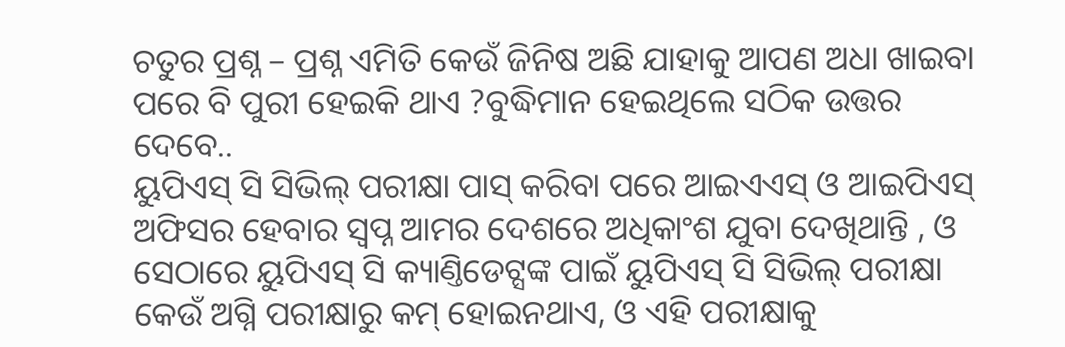ଚତୁର ପ୍ରଶ୍ନ – ପ୍ରଶ୍ନ ଏମିତି କେଉଁ ଜିନିଷ ଅଛି ଯାହାକୁ ଆପଣ ଅଧା ଖାଇବା ପରେ ବି ପୁରୀ ହେଇକି ଥାଏ ?ବୁଦ୍ଧିମାନ ହେଇଥିଲେ ସଠିକ ଉତ୍ତର ଦେବେ..
ୟୁପିଏସ୍ ସି ସିଭିଲ୍ ପରୀକ୍ଷା ପାସ୍ କରିବା ପରେ ଆଇଏଏସ୍ ଓ ଆଇପିଏସ୍ ଅଫିସର ହେବାର ସ୍ୱପ୍ନ ଆମର ଦେଶରେ ଅଧିକାଂଶ ଯୁବା ଦେଖିଥାନ୍ତି , ଓ ସେଠାରେ ୟୁପିଏସ୍ ସି କ୍ୟାଣ୍ତିଡେଟ୍ସଙ୍କ ପାଇଁ ୟୁପିଏସ୍ ସି ସିଭିଲ୍ ପରୀକ୍ଷା କେଉଁ ଅଗ୍ନି ପରୀକ୍ଷାରୁ କମ୍ ହୋଇନଥାଏ, ଓ ଏହି ପରୀକ୍ଷାକୁ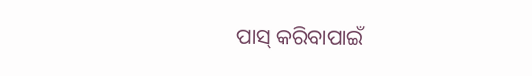ପାସ୍ କରିବାପାଇଁ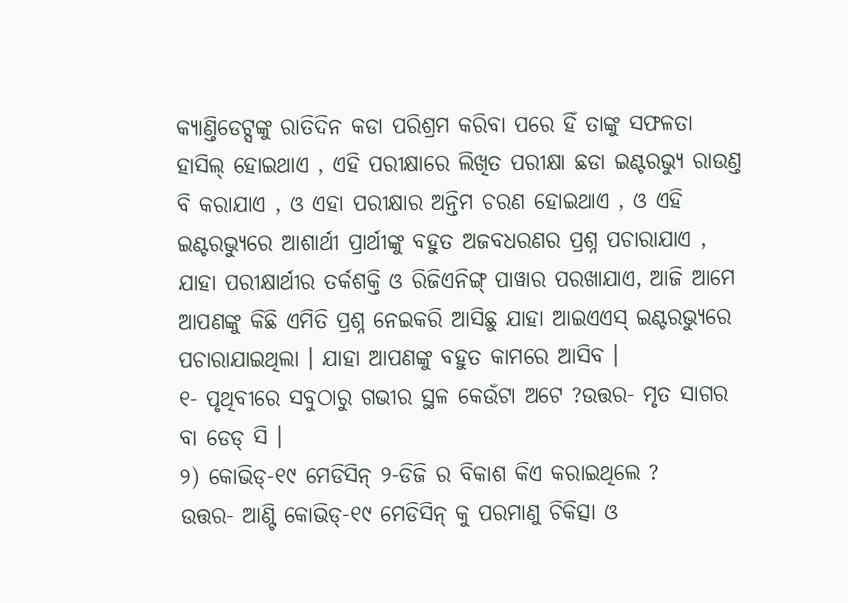କ୍ୟାଣ୍ତିଡେଟ୍ସଙ୍କୁ ରାତିଦିନ କଡା ପରିଶ୍ରମ କରିବା ପରେ ହିଁ ତାଙ୍କୁ ସଫଳତା ହାସିଲ୍ ହୋଇଥାଏ , ଏହି ପରୀକ୍ଷାରେ ଲିଖିତ ପରୀକ୍ଷା ଛଡା ଇଣ୍ଟରଭ୍ୟୁ ରାଉଣ୍ତ ବି କରାଯାଏ , ଓ ଏହା ପରୀକ୍ଷାର ଅନ୍ତିମ ଚରଣ ହୋଇଥାଏ , ଓ ଏହି ଇଣ୍ଟରଭ୍ୟୁରେ ଆଶାର୍ଥୀ ପ୍ରାର୍ଥୀଙ୍କୁ ବହୁତ ଅଜବଧରଣର ପ୍ରଶ୍ନ ପଚାରାଯାଏ , ଯାହା ପରୀକ୍ଷାର୍ଥୀର ତର୍କଶକ୍ତି ଓ ରିଜିଏନିଙ୍ଗ୍ ପାୱାର ପରଖାଯାଏ, ଆଜି ଆମେ ଆପଣଙ୍କୁ କିଛି ଏମିତି ପ୍ରଶ୍ନ ନେଇକରି ଆସିଛୁ ଯାହା ଆଇଏଏସ୍ ଇଣ୍ଟରଭ୍ୟୁରେ ପଚାରାଯାଇଥିଲା । ଯାହା ଆପଣଙ୍କୁ ବହୁତ କାମରେ ଆସିବ ।
୧- ପୃଥିବୀରେ ସବୁଠାରୁ ଗଭୀର ସ୍ଥଳ କେଉଁଟା ଅଟେ ?ଉତ୍ତର- ମୃତ ସାଗର ବା ଡେଡ୍ ସି ।
୨) କୋଭିଡ୍-୧୯ ମେଡିସିନ୍ ୨-ଡିଜି ର ବିକାଶ କିଏ କରାଇଥିଲେ ?
ଉତ୍ତର- ଆଣ୍ଟି କୋଭିଡ୍-୧୯ ମେଡିସିନ୍ କୁ ପରମାଣୁ ଚିକିତ୍ସା ଓ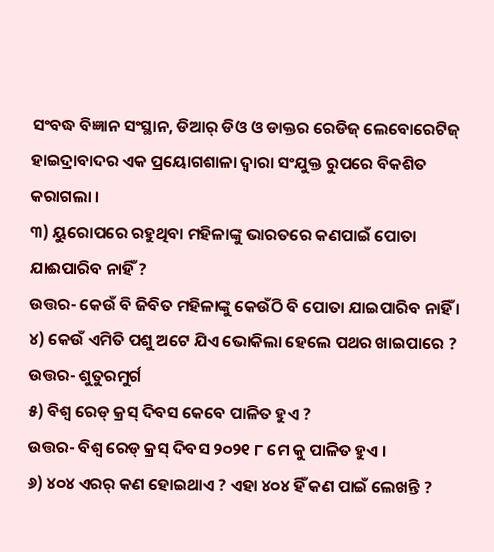ସଂବଦ୍ଧ ବିଜ୍ଞାନ ସଂସ୍ଥାନ, ଡିଆର୍ ଡିଓ ଓ ଡାକ୍ତର ରେଡିଜ୍ ଲେବୋରେଟିଜ୍ ହାଇଦ୍ରାବାଦର ଏକ ପ୍ରୟୋଗଶାଳା ଦ୍ୱାରା ସଂଯୁକ୍ତ ରୁପରେ ବିକଶିତ କରାଗଲା ।
୩) ୟୁରୋପରେ ରହୁଥିବା ମହିଳାଙ୍କୁ ଭାରତରେ କଣପାଇଁ ପୋତା ଯାଈପାରିବ ନାହିଁ ?
ଉତ୍ତର- କେଉଁ ବି ଜିବିତ ମହିଳାଙ୍କୁ କେଉଁଠି ବି ପୋତା ଯାଇପାରିବ ନାହିଁ ।
୪) କେଉଁ ଏମିତି ପଶୁ ଅଟେ ଯିଏ ଭୋକିଲା ହେଲେ ପଥର ଖାଇପାରେ ?
ଉତ୍ତର- ଶୁତୁରମୁର୍ଗ
୫) ବିଶ୍ୱ ରେଡ୍ କ୍ରସ୍ ଦିବସ କେବେ ପାଳିତ ହୁଏ ?
ଉତ୍ତର- ବିଶ୍ୱ ରେଡ୍ କ୍ରସ୍ ଦିବସ ୨୦୨୧ ୮ ମେ କୁ ପାଳିତ ହୁଏ ।
୬) ୪୦୪ ଏରର୍ କଣ ହୋଇଥାଏ ? ଏହା ୪୦୪ ହିଁ କଣ ପାଇଁ ଲେଖନ୍ତି ?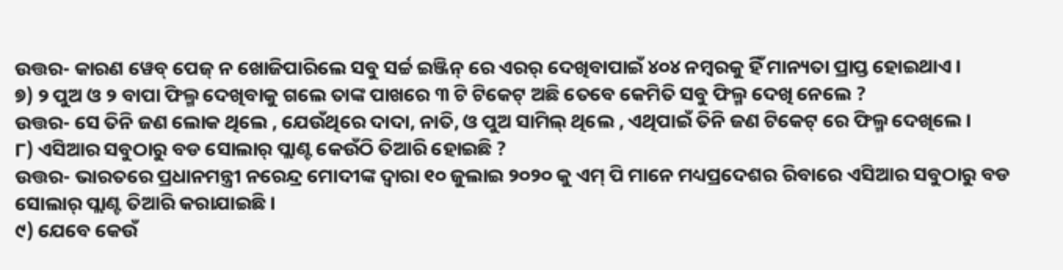ଉତ୍ତର- କାରଣ ୱେବ୍ ପେଜ୍ ନ ଖୋଜିପାରିଲେ ସବୁ ସର୍ଚ୍ଚ ଇଞ୍ଜିନ୍ ରେ ଏରର୍ ଦେଖିବାପାଇଁ ୪୦୪ ନମ୍ବରକୁ ହିଁ ମାନ୍ୟତା ପ୍ରାପ୍ତ ହୋଇଥାଏ ।
୭) ୨ ପୁଅ ଓ ୨ ବାପା ଫିଲ୍ମ ଦେଖିବାକୁ ଗଲେ ତାଙ୍କ ପାଖରେ ୩ ଟି ଟିକେଟ୍ ଅଛି ତେବେ କେମିତି ସବୁ ଫିଲ୍ମ ଦେଖି ନେଲେ ?
ଉତ୍ତର- ସେ ତିନି ଜଣ ଲୋକ ଥିଲେ , ଯେଉଁଥିରେ ଦାଦା, ନାତି, ଓ ପୁଅ ସାମିଲ୍ ଥିଲେ , ଏଥିପାଇଁ ତିନି ଜଣ ଟିକେଟ୍ ରେ ଫିଲ୍ମ ଦେଖିଲେ ।
୮) ଏସିଆର ସବୁଠାରୁ ବଡ ସୋଲାର୍ ପ୍ଲାଣ୍ଟ କେଉଁଠି ତିଆରି ହୋଇଛି ?
ଉତ୍ତର- ଭାରତରେ ପ୍ରଧାନମନ୍ତ୍ରୀ ନରେନ୍ଦ୍ର ମୋଦୀଙ୍କ ଦ୍ୱାରା ୧୦ ଜୁଲାଇ ୨୦୨୦ କୁ ଏମ୍ ପି ମାନେ ମଧ୍ୟପ୍ରଦେଶର ରିବାରେ ଏସିଆର ସବୁଠାରୁ ବଡ ସୋଲାର୍ ପ୍ଲାଣ୍ଟ ତିଆରି କରାଯାଇଛି ।
୯) ଯେବେ କେଉଁ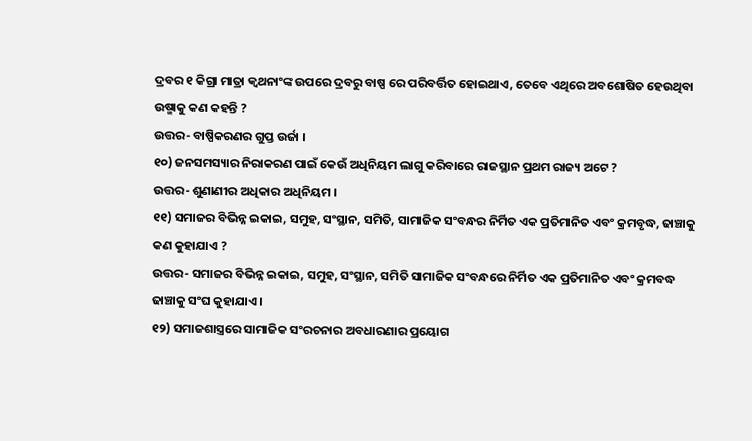ଦ୍ରବର ୧ କିଗ୍ରା ମାତ୍ରା କ୍ୱଥନାଂଙ୍କ ଉପରେ ଦ୍ରବରୁ ବାଷ୍ପ ରେ ପରିବର୍ତ୍ତିତ ହୋଇଥାଏ, ତେବେ ଏଥିରେ ଅବଶୋଷିତ ହେଉଥିବା ଉଷ୍ମାକୁ କଣ କହନ୍ତି ?
ଉତ୍ତର- ବାଷ୍ପିକରଣର ଗୁପ୍ତ ଉର୍ଜା ।
୧୦) ଜନସମସ୍ୟାର ନିରାକରଣ ପାଇଁ କେଉଁ ଅଧିନିୟମ ଲାଗୁ କରିବାରେ ରାଜସ୍ଥାନ ପ୍ରଥମ ରାଜ୍ୟ ଅଟେ ?
ଉତ୍ତର- ଶୁଣାଣୀର ଅଧିକାର ଅଧିନିୟମ ।
୧୧) ସମାଜର ବିଭିନ୍ନ ଇକାଇ, ସମୁହ, ସଂସ୍ଥାନ, ସମିତି, ସାମାଜିକ ସଂବନ୍ଧର ନିର୍ମିତ ଏକ ପ୍ରତିମାନିତ ଏବଂ କ୍ରମବୃଦ୍ଧ, ଢାଞ୍ଚାକୁ କଣ କୁହାଯାଏ ?
ଉତ୍ତର- ସମାଜର ବିଭିନ୍ନ ଇକାଇ, ସମୁହ, ସଂସ୍ଥାନ, ସମିତି ସାମାଜିକ ସଂବନ୍ଧରେ ନିର୍ମିତ ଏକ ପ୍ରତିମାନିତ ଏବଂ କ୍ରମବଦ୍ଧ ଢାଞ୍ଚାକୁ ସଂଘ କୁହାଯାଏ ।
୧୨) ସମାଜଶାସ୍ତ୍ରରେ ସାମାଜିକ ସଂରଚନାର ଅବଧାରଣାର ପ୍ରୟୋଗ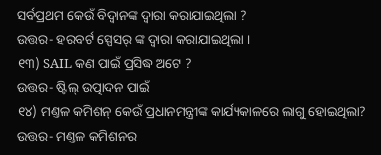ସର୍ବପ୍ରଥମ କେଉଁ ବିଦ୍ୱାନଙ୍କ ଦ୍ୱାରା କରାଯାଇଥିଲା ?
ଉତ୍ତର- ହରବର୍ଟ ସ୍ପେସର୍ ଙ୍କ ଦ୍ୱାରା କରାଯାଇଥିଲା ।
୧୩) SAIL କଣ ପାଇଁ ପ୍ରସିଦ୍ଧ ଅଟେ ?
ଉତ୍ତର- ଷ୍ଟିଲ୍ ଉତ୍ପାଦନ ପାଇଁ
୧୪) ମଣ୍ତଳ କମିଶନ୍ କେଉଁ ପ୍ରଧାନମନ୍ତ୍ରୀଙ୍କ କାର୍ଯ୍ୟକାଳରେ ଲାଗୁ ହୋଇଥିଲା?
ଉତ୍ତର- ମଣ୍ତଳ କମିଶନର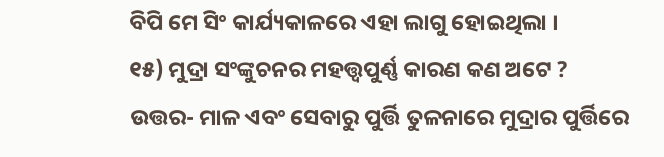ବିପି ମେ ସିଂ କାର୍ଯ୍ୟକାଳରେ ଏହା ଲାଗୁ ହୋଇଥିଲା ।
୧୫) ମୁଦ୍ରା ସଂଙ୍କୁଚନର ମହତ୍ତ୍ୱପୁର୍ଣ୍ଣ କାରଣ କଣ ଅଟେ ?
ଉତ୍ତର- ମାଳ ଏବଂ ସେବାରୁ ପୁର୍ତ୍ତି ତୁଳନାରେ ମୁଦ୍ରାର ପୁର୍ତ୍ତିରେ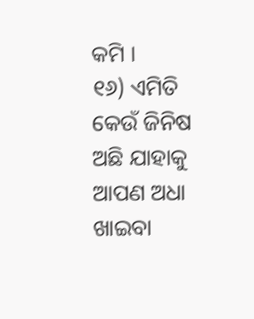କମି ।
୧୬) ଏମିତି କେଉଁ ଜିନିଷ ଅଛି ଯାହାକୁ ଆପଣ ଅଧା ଖାଇବା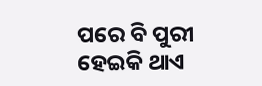ପରେ ବି ପୁରୀ ହେଇକି ଥାଏ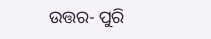ଉତ୍ତର- ପୁରି